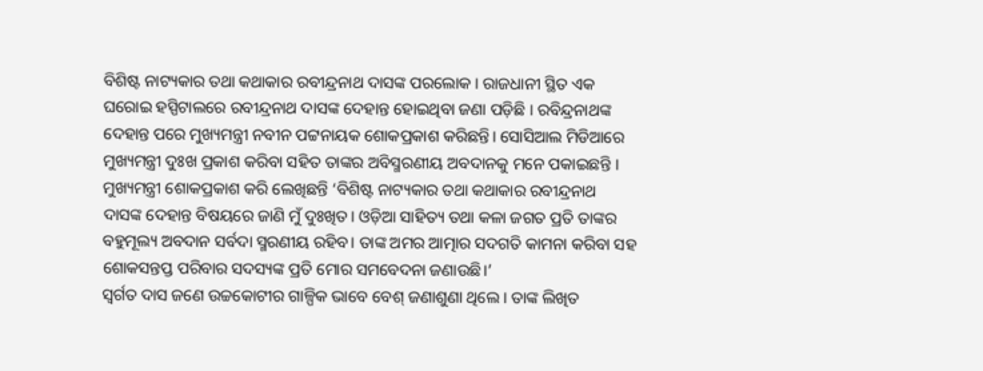ବିଶିଷ୍ଟ ନାଟ୍ୟକାର ତଥା କଥାକାର ରବୀନ୍ଦ୍ରନାଥ ଦାସଙ୍କ ପରଲୋକ । ରାଜଧାନୀ ସ୍ଥିତ ଏକ ଘରୋଇ ହସ୍ପିଟାଲରେ ରବୀନ୍ଦ୍ରନାଥ ଦାସଙ୍କ ଦେହାନ୍ତ ହୋଇଥିବା ଜଣା ପଡ଼ିଛି । ରବିନ୍ଦ୍ରନାଥଙ୍କ ଦେହାନ୍ତ ପରେ ମୁଖ୍ୟମନ୍ତ୍ରୀ ନବୀନ ପଟ୍ଟନାୟକ ଶୋକପ୍ରକାଶ କରିଛନ୍ତି। ସୋସିଆଲ ମିଡିଆରେ ମୁଖ୍ୟମନ୍ତ୍ରୀ ଦୁଃଖ ପ୍ରକାଶ କରିବା ସହିତ ତାଙ୍କର ଅବିସ୍ମରଣୀୟ ଅବଦାନକୁ ମନେ ପକାଇଛନ୍ତି ।
ମୁଖ୍ୟମନ୍ତ୍ରୀ ଶୋକପ୍ରକାଶ କରି ଲେଖିଛନ୍ତି ‘ବିଶିଷ୍ଟ ନାଟ୍ୟକାର ତଥା କଥାକାର ରବୀନ୍ଦ୍ରନାଥ ଦାସଙ୍କ ଦେହାନ୍ତ ବିଷୟରେ ଜାଣି ମୁଁ ଦୁଃଖିତ। ଓଡ଼ିଆ ସାହିତ୍ୟ ତଥା କଳା ଜଗତ ପ୍ରତି ତାଙ୍କର ବହୁମୂଲ୍ୟ ଅବଦାନ ସର୍ବଦା ସ୍ମରଣୀୟ ରହିବ। ତାଙ୍କ ଅମର ଆତ୍ମାର ସଦଗତି କାମନା କରିବା ସହ ଶୋକସନ୍ତପ୍ତ ପରିବାର ସଦସ୍ୟଙ୍କ ପ୍ରତି ମୋର ସମବେଦନା ଜଣାଉଛି।’
ସ୍ୱର୍ଗତ ଦାସ ଜଣେ ଉଚ୍ଚକୋଟୀର ଗାଳ୍ପିକ ଭାବେ ବେଶ୍ ଜଣାଶୁଣା ଥିଲେ । ତାଙ୍କ ଲିଖିତ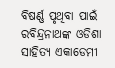ବିଷର୍ଣ୍ଣ ପୃଥିବା ପାଇଁ ରବିନ୍ଦ୍ରନାଥଙ୍କ ଓଡିଶା ସାହିତ୍ୟ ଏକାଡେମୀ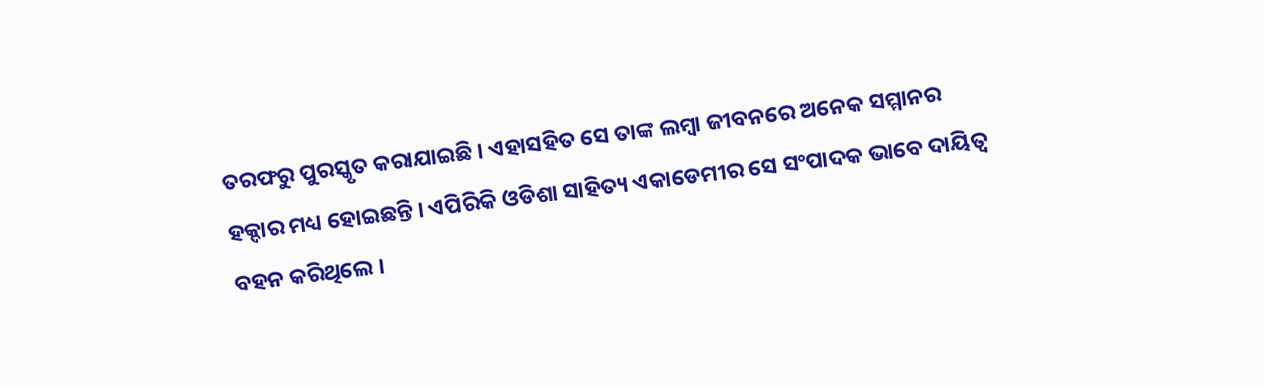ତରଫରୁ ପୁରସ୍କୃତ କରାଯାଇଛି । ଏହାସହିତ ସେ ତାଙ୍କ ଲମ୍ବା ଜୀବନରେ ଅନେକ ସମ୍ମାନର ହକ୍ଦାର ମଧ୍ୟ ହୋଇଛନ୍ତି । ଏପିରିକି ଓଡିଶା ସାହିତ୍ୟ ଏକାଡେମୀର ସେ ସଂପାଦକ ଭାବେ ଦାୟିତ୍ୱ ବହନ କରିଥିଲେ ।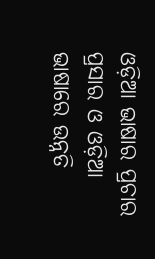ଓଡ଼ିଆ ଭାଷାର ପ୍ରଚାର ପ୍ରସାର ଓ ଓଡ଼ିଆ ଭାଷାରେ ଉନ୍ନତି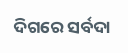ଦିଗରେ ସର୍ବଦା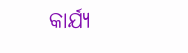କାର୍ଯ୍ୟ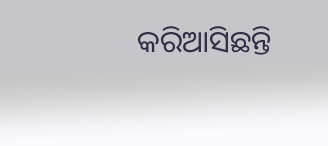କରିଆସିଛନ୍ତି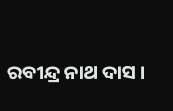ରବୀନ୍ଦ୍ର ନାଥ ଦାସ ।